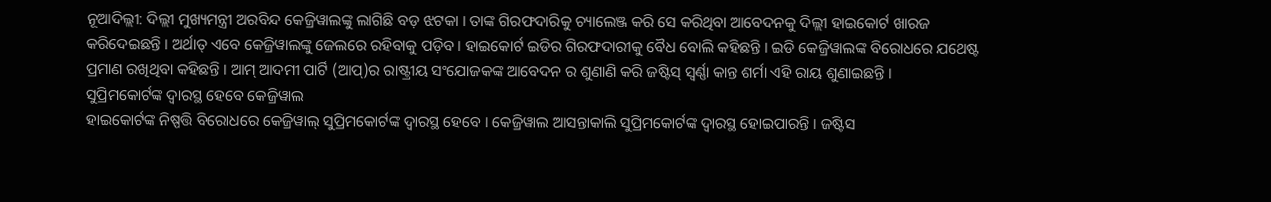ନୂଆଦିଲ୍ଲୀ: ଦିଲ୍ଲୀ ମୁଖ୍ୟମନ୍ତ୍ରୀ ଅରବିନ୍ଦ କେଜ୍ରିୱାଲଙ୍କୁ ଲାଗିଛି ବଡ଼ ଝଟକା । ତାଙ୍କ ଗିରଫଦାରିକୁ ଚ୍ୟାଲେଞ୍ଜ କରି ସେ କରିଥିବା ଆବେଦନକୁ ଦିଲ୍ଲୀ ହାଇକୋର୍ଟ ଖାରଜ କରିଦେଇଛନ୍ତି । ଅର୍ଥାତ୍ ଏବେ କେଜ୍ରିୱାଲଙ୍କୁ ଜେଲରେ ରହିବାକୁ ପଡ଼ିବ । ହାଇକୋର୍ଟ ଇଡିର ଗିରଫଦାରୀକୁ ବୈଧ ବୋଲି କହିଛନ୍ତି । ଇଡି କେଜ୍ରିୱାଲଙ୍କ ବିରୋଧରେ ଯଥେଷ୍ଟ ପ୍ରମାଣ ରଖିଥିବା କହିଛନ୍ତି । ଆମ୍ ଆଦମୀ ପାର୍ଟି (ଆପ୍)ର ରାଷ୍ଟ୍ରୀୟ ସଂଯୋଜକଙ୍କ ଆବେଦନ ର ଶୁଣାଣି କରି ଜଷ୍ଟିସ୍ ସ୍ୱର୍ଣ୍ଣା କାନ୍ତ ଶର୍ମା ଏହି ରାୟ ଶୁଣାଇଛନ୍ତି ।
ସୁପ୍ରିମକୋର୍ଟଙ୍କ ଦ୍ୱାରସ୍ଥ ହେବେ କେଜ୍ରିୱାଲ
ହାଇକୋର୍ଟଙ୍କ ନିଷ୍ପତ୍ତି ବିରୋଧରେ କେଜ୍ରିୱାଲ୍ ସୁପ୍ରିମକୋର୍ଟଙ୍କ ଦ୍ୱାରସ୍ଥ ହେବେ । କେଜ୍ରିୱାଲ ଆସନ୍ତାକାଲି ସୁପ୍ରିମକୋର୍ଟଙ୍କ ଦ୍ୱାରସ୍ଥ ହୋଇପାରନ୍ତି । ଜଷ୍ଟିସ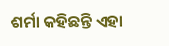ଶର୍ମା କହିଛନ୍ତି ଏହା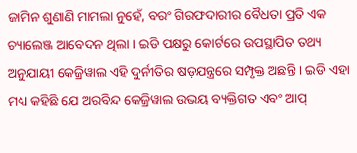ଜାମିନ ଶୁଣାଣି ମାମଲା ନୁହେଁ, ବରଂ ଗିରଫଦାରୀର ବୈଧତା ପ୍ରତି ଏକ ଚ୍ୟାଲେଞ୍ଜ ଆବେଦନ ଥିଲା । ଇଡି ପକ୍ଷରୁ କୋର୍ଟରେ ଉପସ୍ଥାପିତ ତଥ୍ୟ ଅନୁଯାୟୀ କେଜ୍ରିୱାଲ ଏହି ଦୁର୍ନୀତିର ଷଡ଼ଯନ୍ତ୍ରରେ ସମ୍ପୃକ୍ତ ଅଛନ୍ତି । ଇଡି ଏହା ମଧ୍ୟ କହିଛି ଯେ ଅରବିନ୍ଦ କେଜ୍ରିୱାଲ ଉଭୟ ବ୍ୟକ୍ତିଗତ ଏବଂ ଆପ୍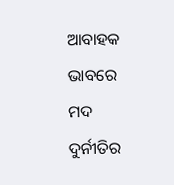ଆବାହକ ଭାବରେ ମଦ ଦୁର୍ନୀତିର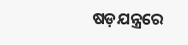ଷଡ଼ଯନ୍ତ୍ରରେ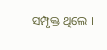ସମ୍ପୃକ୍ତ ଥିଲେ ।